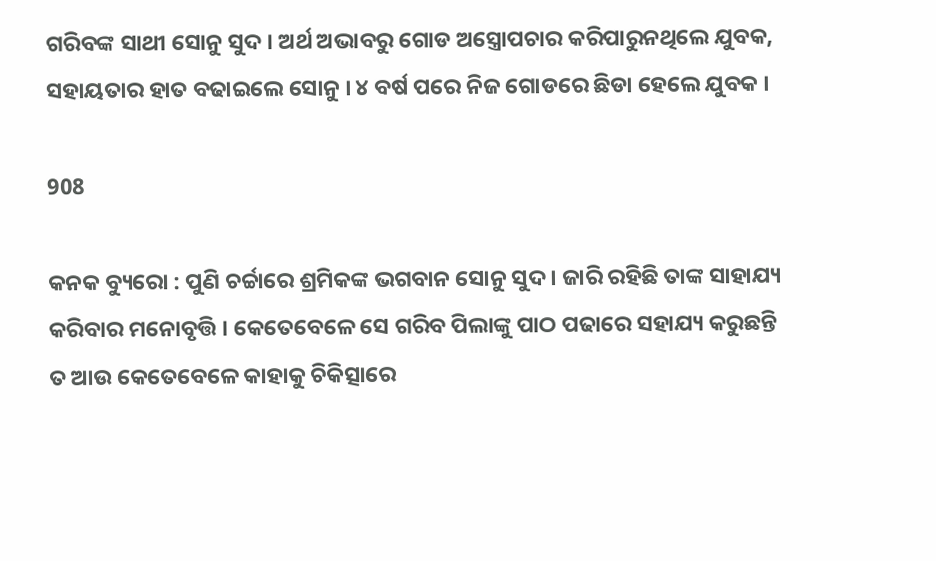ଗରିବଙ୍କ ସାଥୀ ସୋନୁ ସୁଦ । ଅର୍ଥ ଅଭାବରୁ ଗୋଡ ଅସ୍ତ୍ରୋପଚାର କରିପାରୁନଥିଲେ ଯୁବକ, ସହାୟତାର ହାତ ବଢାଇଲେ ସୋନୁ । ୪ ବର୍ଷ ପରେ ନିଜ ଗୋଡରେ ଛିଡା ହେଲେ ଯୁବକ ।

908

କନକ ବ୍ୟୁରୋ : ପୁଣି ଚର୍ଚ୍ଚାରେ ଶ୍ରମିକଙ୍କ ଭଗବାନ ସୋନୁ ସୁଦ । ଜାରି ରହିଛି ତାଙ୍କ ସାହାଯ୍ୟ କରିବାର ମନୋବୃତ୍ତି । କେତେବେଳେ ସେ ଗରିବ ପିଲାଙ୍କୁ ପାଠ ପଢାରେ ସହାଯ୍ୟ କରୁଛନ୍ତି ତ ଆଉ କେତେବେଳେ କାହାକୁ ଚିକିତ୍ସାରେ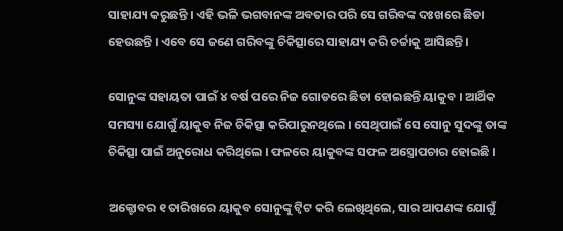ସାହାଯ୍ୟ କରୁଛନ୍ତି । ଏହି ଭଳି ଭଗବାନଙ୍କ ଅବତାର ପରି ସେ ଗରିବଙ୍କ ଦଃଖରେ ଛିଡା ହେଉଛନ୍ତି । ଏବେ ସେ ଜଣେ ଗରିବଙ୍କୁ ଚିକିତ୍ସାରେ ସାହାଯ୍ୟ କରି ଚର୍ଚ୍ଚାକୁ ଆସିଛନ୍ତି ।

ସୋନୁଙ୍କ ସହାୟତା ପାଇଁ ୪ ବର୍ଷ ପରେ ନିଜ ଗୋଡରେ ଛିଡା ହୋଇଛନ୍ତି ୟାକୁବ । ଆର୍ଥିକ ସମସ୍ୟା ଯୋଗୁଁ ୟାକୁବ ନିଜ ଚିକିତ୍ସା କରିପାରୁନଥିଲେ । ସେଥିପାଇଁ ସେ ସୋନୁ ସୁଦଙ୍କୁ ତାଙ୍କ ଚିକିତ୍ସା ପାଇଁ ଅନୁରୋଧ କରିଥିଲେ । ଫଳରେ ୟାକୁବଙ୍କ ସଫଳ ଅସ୍ତ୍ରୋପଚାର ହୋଇଛି ।

ଅକ୍ଟୋବର ୧ ତାରିଖରେ ୟାକୁବ ସୋନୁଙ୍କୁ ଟ୍ୱିଟ କରି ଲେଖିଥିଲେ, ସାର ଆପଣଙ୍କ ଯୋଗୁଁ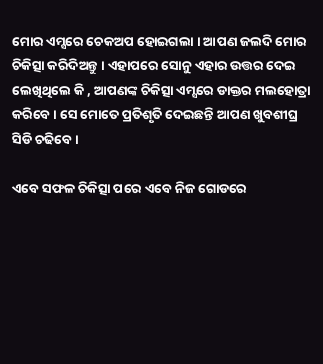ମୋର ଏମ୍ସରେ ଚେକଅପ ହୋଇଗଲା । ଆପଣ ଜଲଦି ମୋର ଚିକିତ୍ସା କରିଦିଅନ୍ତୁ । ଏହାପରେ ସୋନୁ ଏହାର ଉତ୍ତର ଦେଇ ଲେଖିଥିଲେ କି , ଆପଣଙ୍କ ଚିକିତ୍ସା ଏମ୍ସରେ ଡାକ୍ତର ମଲହୋତ୍ରା କରିବେ । ସେ ମୋତେ ପ୍ରତିଶୃତି ଦେଇଛନ୍ତି ଆପଣ ଖୁବଶୀଘ୍ର ସିଡି ଚଢିବେ ।

ଏବେ ସଫଳ ଚିକିତ୍ସା ପରେ ଏବେ ନିଜ ଗୋଡରେ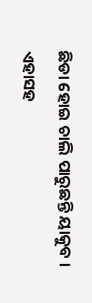ଛିଡା ହୋଇ ଚାଲି ପାରୁଛନ୍ତି ୟାକୁବ । ଏହାସହ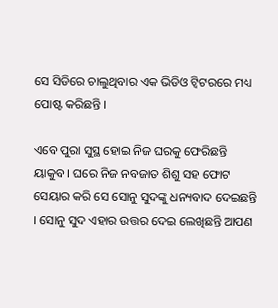ସେ ସିଡିରେ ଚାଲୁଥିବାର ଏକ ଭିଡିଓ ଟ୍ୱିଟରରେ ମଧ୍ୟ ପୋଷ୍ଟ କରିଛନ୍ତି ।

ଏବେ ପୁରା ସୁସ୍ଥ ହୋଇ ନିଜ ଘରକୁ ଫେରିଛନ୍ତି ୟାକୁବ । ଘରେ ନିଜ ନବଜାତ ଶିଶୁ ସହ ଫୋଟ ସେୟାର କରି ସେ ସୋନୁ ସୁଦଙ୍କୁ ଧନ୍ୟବାଦ ଦେଇଛନ୍ତି । ସୋନୁ ସୁଦ ଏହାର ଉତ୍ତର ଦେଇ ଲେଖିଛନ୍ତି ଆପଣ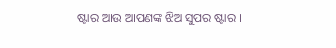ଷ୍ଟାର ଆଉ ଆପଣଙ୍କ ଝିଅ ସୁପର ଷ୍ଟାର ।